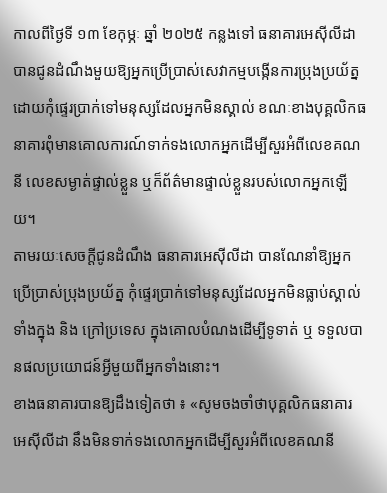កាលពីថ្ងៃទី ១៣ ខែកុម្ភៈ ឆ្នាំ ២០២៥ កន្លងទៅ ធនាគារអេស៊ីលីដា បានជូនដំណឹងមួយឱ្យអ្នកប្រើប្រាស់សេវាកម្មបង្កើនការប្រុងប្រយ័ត្ន ដោយកុំផ្ទេរប្រាក់ទៅមនុស្សដែលអ្នកមិនស្គាល់ ខណៈខាងបុគ្គលិកធនាគារពុំមានគោលការណ៍ទាក់ទងលោកអ្នកដើម្បីសួរអំពីលេខគណនី លេខសម្ងាត់ផ្ទាល់ខ្លួន ឬក៏ព័ត៌មានផ្ទាល់ខ្លួនរបស់លោកអ្នកឡើយ។
តាមរយៈសេចក្ដីជូនដំណឹង ធនាគារអេស៊ីលីដា បានណែនាំឱ្យអ្នកប្រើប្រាស់ប្រុងប្រយ័ត្ន កុំផ្ទេរប្រាក់ទៅមនុស្សដែលអ្នកមិនធ្លាប់ស្គាល់ ទាំងក្នុង និង ក្រៅប្រទេស ក្នុងគោលបំណងដើម្បីទូទាត់ ឬ ទទួលបានផលប្រយោជន៍អ្វីមួយពីអ្នកទាំងនោះ។
ខាងធនាគារបានឱ្យដឹងទៀតថា ៖ «សូមចងចាំថាបុគ្គលិកធនាគារ អេស៊ីលីដា នឹងមិនទាក់ទងលោកអ្នកដើម្បីសួរអំពីលេខគណនី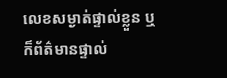លេខសម្ងាត់ផ្ទាល់ខ្លួន ឬក៏ព័ត៌មានផ្ទាល់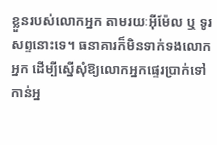ខ្លួនរបស់លោកអ្នក តាមរយៈអ៊ីម៉ែល ឬ ទូរសព្ទនោះទេ។ ធនាគារក៏មិនទាក់ទងលោកអ្នក ដើម្បីស្នើសុំឱ្យលោកអ្នកផ្ទេរប្រាក់ទៅកាន់អ្ន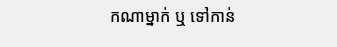កណាម្នាក់ ឬ ទៅកាន់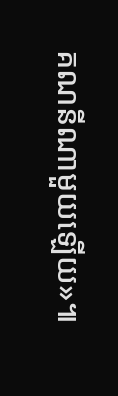គណនីណាមួយឡើយ»៕